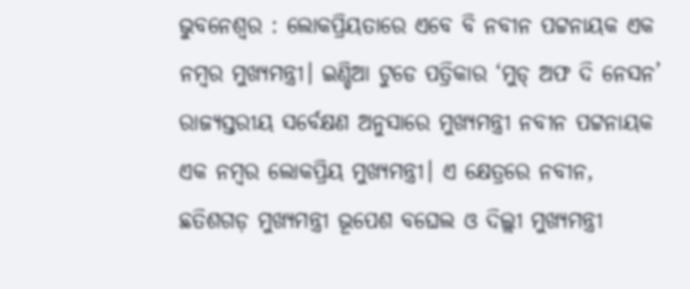ଭୁବନେଶ୍ୱର : ଲୋକପ୍ରିୟତାରେ ଏବେ ବି ନବୀନ ପଟ୍ଟନାୟକ ଏକ ନମ୍ବର ମୁଖ୍ୟମନ୍ତ୍ରୀ। ଇଣ୍ଡିଆ ଟୁଡେ ପତ୍ରିକାର ‘ମୁଡ୍ ଅଫ ଦି ନେସନ’ ରାଜ୍ୟସ୍ତରୀୟ ସର୍ବେକ୍ଷଣ ଅନୁସାରେ ମୁଖ୍ୟମନ୍ତ୍ରୀ ନବୀନ ପଟ୍ଟନାୟକ ଏକ ନମ୍ବର ଲୋକପ୍ରିୟ ମୁଖ୍ୟମନ୍ତ୍ରୀ। ଏ କ୍ଷେତ୍ରରେ ନବୀନ, ଛତିଶଗଡ଼ ମୁଖ୍ୟମନ୍ତ୍ରୀ ଭୂପେଶ ବଘେଲ ଓ ଦିଲ୍ଲୀ ମୁଖ୍ୟମନ୍ତ୍ରୀ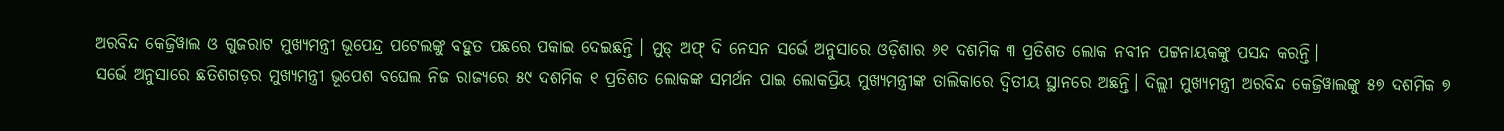ଅରବିନ୍ଦ କେଜ୍ରିୱାଲ ଓ ଗୁଜରାଟ ମୁଖ୍ୟମନ୍ତ୍ରୀ ଭୂପେନ୍ଦ୍ର ପଟେଲଙ୍କୁ ବହୁତ ପଛରେ ପକାଇ ଦେଇଛନ୍ତି । ମୁଡ୍ ଅଫ୍ ଦି ନେସନ ସର୍ଭେ ଅନୁସାରେ ଓଡ଼ିଶାର ୬୧ ଦଶମିକ ୩ ପ୍ରତିଶତ ଲୋକ ନବୀନ ପଟ୍ଟନାୟକଙ୍କୁ ପସନ୍ଦ କରନ୍ତି।
ସର୍ଭେ ଅନୁସାରେ ଛତିଶଗଡ଼ର ମୁଖ୍ୟମନ୍ତ୍ରୀ ଭୂପେଶ ବଘେଲ ନିଜ ରାଜ୍ୟରେ ୫୯ ଦଶମିକ ୧ ପ୍ରତିଶତ ଲୋକଙ୍କ ସମର୍ଥନ ପାଇ ଲୋକପ୍ରିୟ ମୁଖ୍ୟମନ୍ତ୍ରୀଙ୍କ ତାଲିକାରେ ଦ୍ୱିତୀୟ ସ୍ଥାନରେ ଅଛନ୍ତି। ଦିଲ୍ଲୀ ମୁଖ୍ୟମନ୍ତ୍ରୀ ଅରବିନ୍ଦ କେଜ୍ରିୱାଲଙ୍କୁ ୫୭ ଦଶମିକ ୭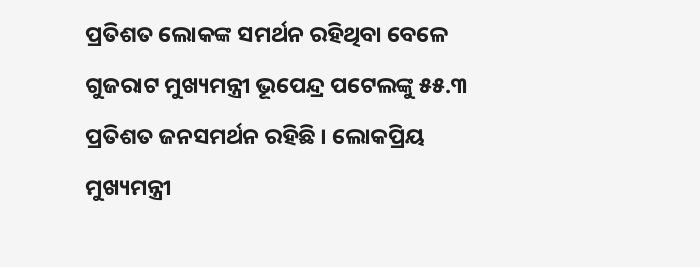ପ୍ରତିଶତ ଲୋକଙ୍କ ସମର୍ଥନ ରହିଥିବା ବେଳେ ଗୁଜରାଟ ମୁଖ୍ୟମନ୍ତ୍ରୀ ଭୂପେନ୍ଦ୍ର ପଟେଲଙ୍କୁ ୫୫.୩ ପ୍ରତିଶତ ଜନସମର୍ଥନ ରହିଛି । ଲୋକପ୍ରିୟ ମୁଖ୍ୟମନ୍ତ୍ରୀ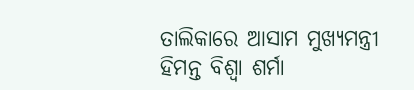ତାଲିକାରେ ଆସାମ ମୁଖ୍ୟମନ୍ତ୍ରୀ ହିମନ୍ତ ବିଶ୍ୱା ଶର୍ମା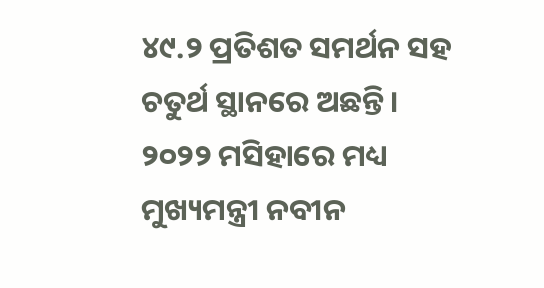୪୯.୨ ପ୍ରତିଶତ ସମର୍ଥନ ସହ ଚତୁର୍ଥ ସ୍ଥାନରେ ଅଛନ୍ତି। ୨୦୨୨ ମସିହାରେ ମଧ୍ୟ ମୁଖ୍ୟମନ୍ତ୍ରୀ ନବୀନ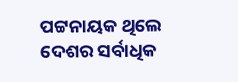ପଟ୍ଟନାୟକ ଥିଲେ ଦେଶର ସର୍ବାଧିକ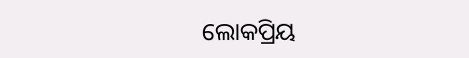ଲୋକପ୍ରିୟ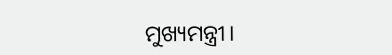ମୁଖ୍ୟମନ୍ତ୍ରୀ।